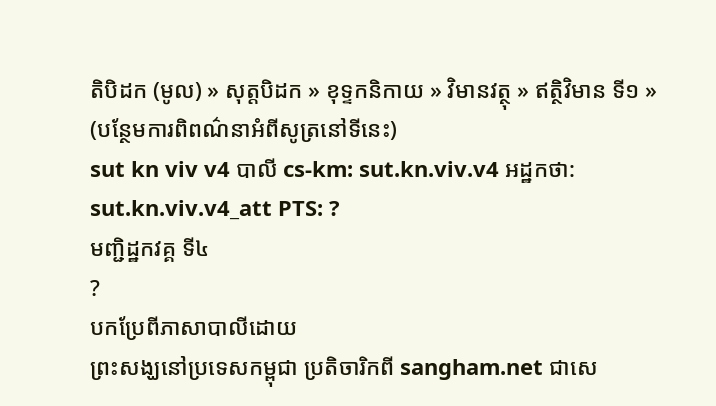តិបិដក (មូល) » សុត្តបិដក » ខុទ្ទកនិកាយ » វិមានវត្ថុ » ឥត្ថិវិមាន ទី១ »
(បន្ថែមការពិពណ៌នាអំពីសូត្រនៅទីនេះ)
sut kn viv v4 បាលី cs-km: sut.kn.viv.v4 អដ្ឋកថា: sut.kn.viv.v4_att PTS: ?
មញ្ជិដ្ឋកវគ្គ ទី៤
?
បកប្រែពីភាសាបាលីដោយ
ព្រះសង្ឃនៅប្រទេសកម្ពុជា ប្រតិចារិកពី sangham.net ជាសេ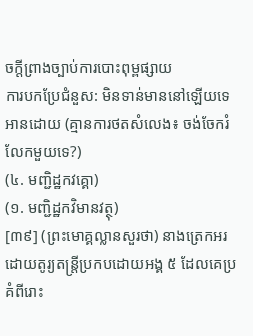ចក្តីព្រាងច្បាប់ការបោះពុម្ពផ្សាយ
ការបកប្រែជំនួស: មិនទាន់មាននៅឡើយទេ
អានដោយ (គ្មានការថតសំលេង៖ ចង់ចែករំលែកមួយទេ?)
(៤. មញ្ជិដ្ឋកវគ្គោ)
(១. មញ្ជិដ្ឋកវិមានវត្ថុ)
[៣៩] (ព្រះមោគ្គល្លានសួរថា) នាងត្រេកអរ ដោយតូរ្យតន្ត្រីប្រកបដោយអង្គ ៥ ដែលគេប្រគំពីរោះ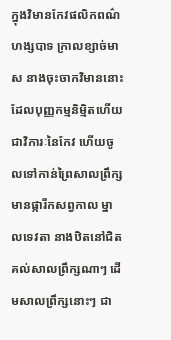ក្នុងវិមានកែវផលិកពណ៌ហង្សបាទ ក្រាលខ្សាច់មាស នាងចុះចាកវិមាននោះ ដែលបុញ្ញកម្មនិម្មិតហើយ ជាវិការៈនៃកែវ ហើយចូលទៅកាន់ព្រៃសាលព្រឹក្សមានផ្ការីកសព្វកាល ម្នាលទេវតា នាងឋិតនៅជិតគល់សាលព្រឹក្សណាៗ ដើមសាលព្រឹក្សនោះៗ ជា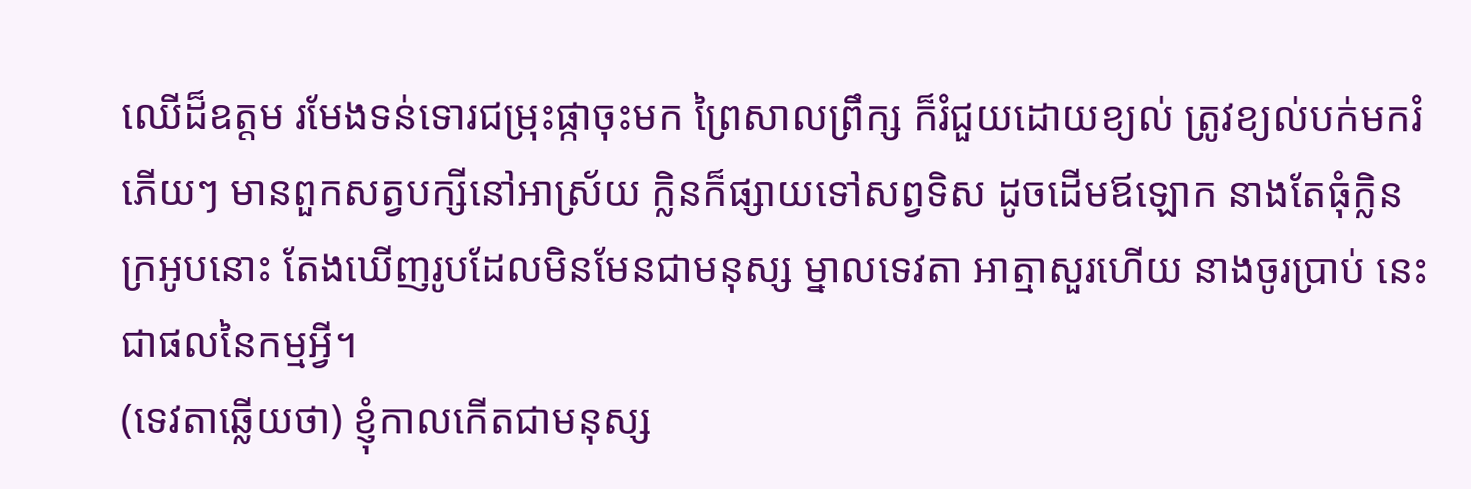ឈើដ៏ឧត្តម រមែងទន់ទោរជម្រុះផ្កាចុះមក ព្រៃសាលព្រឹក្ស ក៏រំជួយដោយខ្យល់ ត្រូវខ្យល់បក់មករំភើយៗ មានពួកសត្វបក្សីនៅអាស្រ័យ ក្លិនក៏ផ្សាយទៅសព្វទិស ដូចដើមឪឡោក នាងតែធុំក្លិនក្រអូបនោះ តែងឃើញរូបដែលមិនមែនជាមនុស្ស ម្នាលទេវតា អាត្មាសួរហើយ នាងចូរប្រាប់ នេះជាផលនៃកម្មអី្វ។
(ទេវតាឆ្លើយថា) ខ្ញុំកាលកើតជាមនុស្ស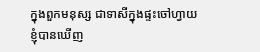ក្នុងពួកមនុស្ស ជាទាសីក្នុងផ្ទះចៅហ្វាយ
ខ្ញុំបានឃើញ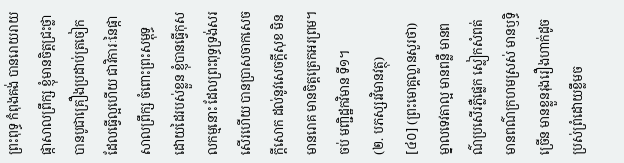ព្រះពុទ្ធ កំពុងគង់ បានរោយរាយផ្កាសាលព្រឹក្ស ខ្ញុំមានចិត្តជ្រះថ្លា បានបូជាគ្រឿងប្រដាប់ត្រចៀក ដែលធ្វើល្អហើយ ជាវិការៈនៃផ្កាសាលព្រឹក្ស ចំពោះព្រះសម្ពុទ្ធ ដោយដៃរបស់ខ្លួន ខ្ញុំបានធ្វើកុសលកម្មនោះ ដែលព្រះពុទ្ធទ្រង់សរសើរហើយ បានប្រាសចាកសេចកី្តសោក ដល់នូវសេចកី្តសុខ មិនមានរោគ មានចិត្តត្រេកអរព្រម។
ចប់ មញ្ជិដ្ឋកវិមាន ទី១។
(២. បភស្សរវិមានវត្ថុ)
[៤០] (ព្រះមោគ្គល្លានសួរថា) ម្នាលទេវតាល្អ មានពន្លឺ មានពណ៌ប្រសើរភ្លឺផ្លេក ស្លៀកសំពត់មានពណ៌ក្រហមស្រស់ មានឫទ្ធិច្រើន មានខ្លួនរុងរឿងហាក់ដូចប្រស់ព្រំដោយខ្លឹមច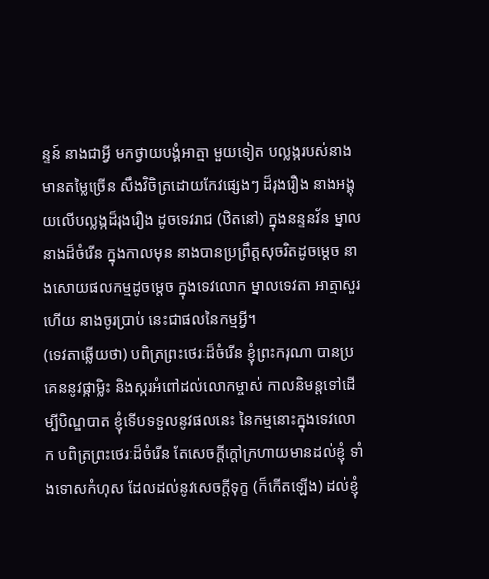ន្ទន៍ នាងជាអី្វ មកថ្វាយបង្គំអាត្មា មួយទៀត បល្លង្ករបស់នាងមានតម្លៃច្រើន សឹងវិចិត្រដោយកែវផ្សេងៗ ដ៏រុងរឿង នាងអង្គុយលើបល្លង្កដ៏រុងរឿង ដូចទេវរាជ (ឋិតនៅ) ក្នុងនន្ទនវ័ន ម្នាលនាងដ៏ចំរើន ក្នុងកាលមុន នាងបានប្រព្រឹត្តសុចរិតដូចម្តេច នាងសោយផលកម្មដូចម្តេច ក្នុងទេវលោក ម្នាលទេវតា អាត្មាសួរហើយ នាងចូរប្រាប់ នេះជាផលនៃកម្មអី្វ។
(ទេវតាឆ្លើយថា) បពិត្រព្រះថេរៈដ៏ចំរើន ខ្ញុំព្រះករុណា បានប្រគេននូវផ្កាម្លិះ និងស្ករអំពៅដល់លោកម្ចាស់ កាលនិមន្តទៅដើម្បីបិណ្ឌបាត ខ្ញុំទើបទទួលនូវផលនេះ នៃកម្មនោះក្នុងទេវលោក បពិត្រព្រះថេរៈដ៏ចំរើន តែសេចកី្តក្តៅក្រហាយមានដល់ខ្ញុំ ទាំងទោសកំហុស ដែលដល់នូវសេចកី្តទុក្ខ (ក៏កើតឡើង) ដល់ខ្ញុំ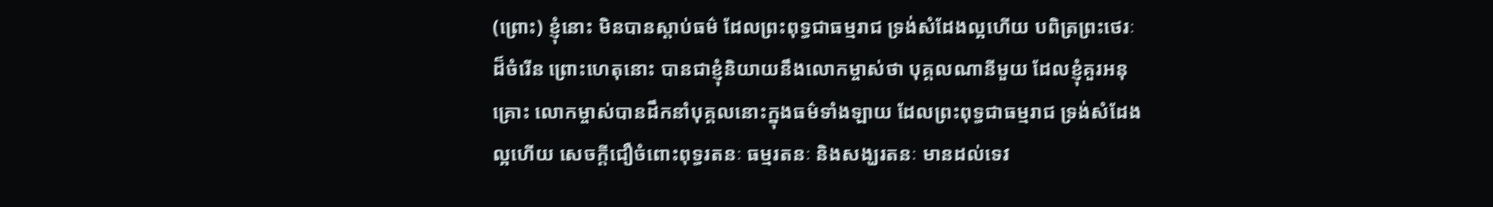(ព្រោះ) ខ្ញុំនោះ មិនបានស្តាប់ធម៌ ដែលព្រះពុទ្ធជាធម្មរាជ ទ្រង់សំដែងល្អហើយ បពិត្រព្រះថេរៈដ៏ចំរើន ព្រោះហេតុនោះ បានជាខ្ញុំនិយាយនឹងលោកម្ចាស់ថា បុគ្គលណានីមួយ ដែលខ្ញុំគួរអនុគ្រោះ លោកម្ចាស់បានដឹកនាំបុគ្គលនោះក្នុងធម៌ទាំងឡាយ ដែលព្រះពុទ្ធជាធម្មរាជ ទ្រង់សំដែងល្អហើយ សេចកី្តជឿចំពោះពុទ្ធរតនៈ ធម្មរតនៈ និងសង្ឃរតនៈ មានដល់ទេវ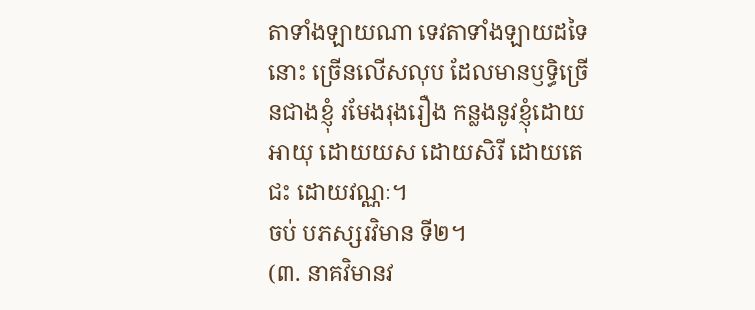តាទាំងឡាយណា ទេវតាទាំងឡាយដទៃនោះ ច្រើនលើសលុប ដែលមានឫទ្ធិច្រើនជាងខ្ញុំ រមែងរុងរឿង កន្លងនូវខ្ញុំដោយអាយុ ដោយយស ដោយសិរី ដោយតេជះ ដោយវណ្ណៈ។
ចប់ បភស្សរវិមាន ទី២។
(៣. នាគវិមានវ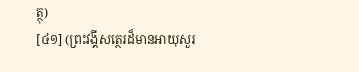ត្ថុ)
[៤១] (ព្រះវង្គីសត្ថេរដ៏មានអាយុសួរ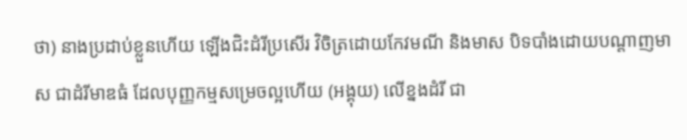ថា) នាងប្រដាប់ខ្លួនហើយ ឡើងជិះដំរីប្រសើរ វិចិត្រដោយកែវមណី និងមាស បិទបាំងដោយបណ្តាញមាស ជាដំរីមាឌធំ ដែលបុញ្ញកម្មសម្រេចល្អហើយ (អង្គុយ) លើខ្នងដំរី ជា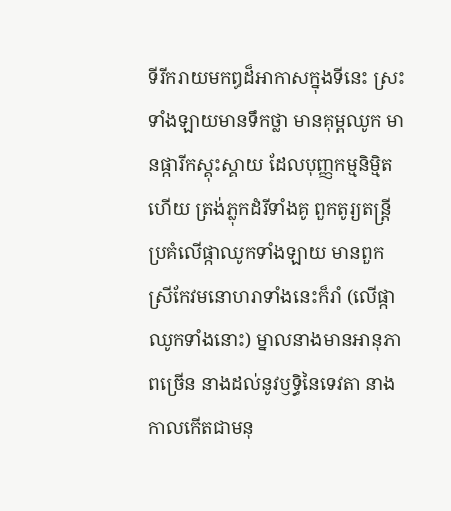ទីរីករាយមកឰដ៏អាកាសក្នុងទីនេះ ស្រះទាំងឡាយមានទឹកថ្លា មានគុម្ពឈូក មានផ្ការីកស្គុះស្គាយ ដែលបុញ្ញកម្មនិម្មិតហើយ ត្រង់ភ្លុកដំរីទាំងគូ ពួកតូរ្យតន្ត្រីប្រគំលើផ្កាឈូកទាំងឡាយ មានពួកស្រីកែវមនោហរាទាំងនេះក៏រាំ (លើផ្កាឈូកទាំងនោះ) ម្នាលនាងមានអានុភាពច្រើន នាងដល់នូវឫទ្ធិនៃទេវតា នាងកាលកើតជាមនុ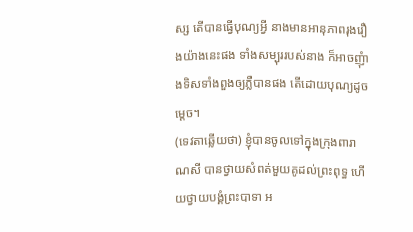ស្ស តើបានធ្វើបុណ្យអី្វ នាងមានអានុភាពរុងរឿងយ៉ាងនេះផង ទាំងសម្បុររបស់នាង ក៏អាចញុំាងទិសទាំងពួងឲ្យភ្លឺបានផង តើដោយបុណ្យដូចម្តេច។
(ទេវតាឆ្លើយថា) ខ្ញុំបានចូលទៅក្នុងក្រុងពារាណសី បានថ្វាយសំពត់មួយគូដល់ព្រះពុទ្ធ ហើយថ្វាយបង្គំព្រះបាទា អ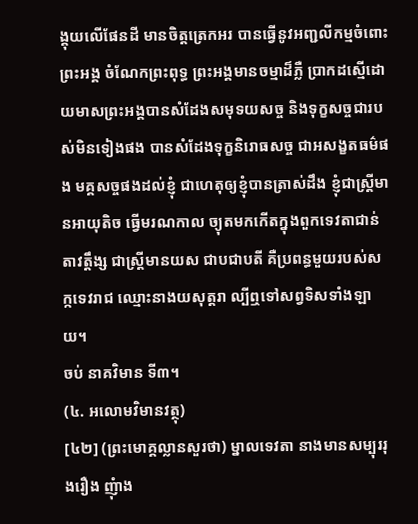ង្គុយលើផែនដី មានចិត្តត្រេកអរ បានធ្វើនូវអញ្ជលីកម្មចំពោះព្រះអង្គ ចំណែកព្រះពុទ្ធ ព្រះអង្គមានចម្មាដ៏ភ្លឺ ប្រាកដស្មើដោយមាសព្រះអង្គបានសំដែងសមុទយសច្ច និងទុក្ខសច្ចជារបស់មិនទៀងផង បានសំដែងទុក្ខនិរោធសច្ច ជាអសង្ខតធម៌ផង មគ្គសច្ចផងដល់ខ្ញុំ ជាហេតុឲ្យខ្ញុំបានត្រាស់ដឹង ខ្ញុំជាស្ត្រីមានអាយុតិច ធ្វើមរណកាល ច្យុតមកកើតក្នុងពួកទេវតាជាន់តាវត្តឹង្ស ជាស្ត្រីមានយស ជាបជាបតី គឺប្រពន្ធមួយរបស់សក្កទេវរាជ ឈ្មោះនាងយសុត្តរា ល្បីឮទៅសព្វទិសទាំងឡាយ។
ចប់ នាគវិមាន ទី៣។
(៤. អលោមវិមានវត្ថុ)
[៤២] (ព្រះមោគ្គល្លានសួរថា) ម្នាលទេវតា នាងមានសម្បុររុងរឿង ញុំាង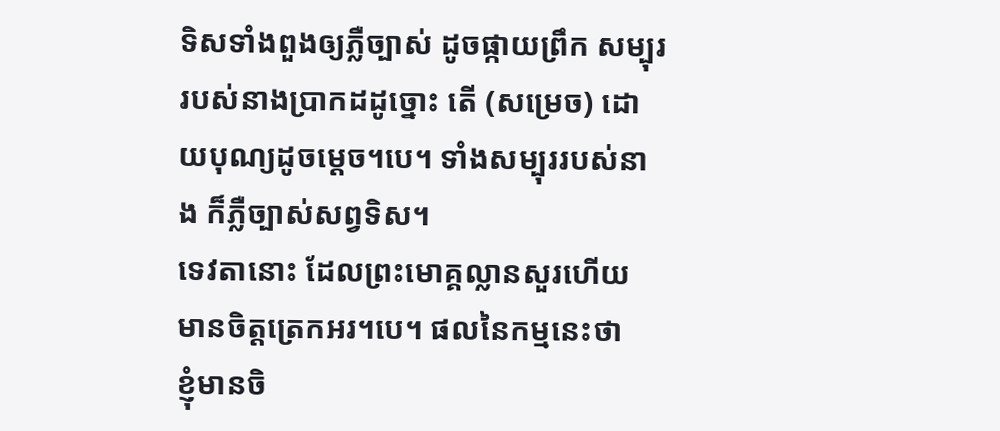ទិសទាំងពួងឲ្យភ្លឺច្បាស់ ដូចផ្កាយព្រឹក សម្បុររបស់នាងប្រាកដដូច្នោះ តើ (សម្រេច) ដោយបុណ្យដូចម្តេច។បេ។ ទាំងសម្បុររបស់នាង ក៏ភ្លឺច្បាស់សព្វទិស។
ទេវតានោះ ដែលព្រះមោគ្គល្លានសួរហើយ មានចិត្តត្រេកអរ។បេ។ ផលនៃកម្មនេះថា
ខ្ញុំមានចិ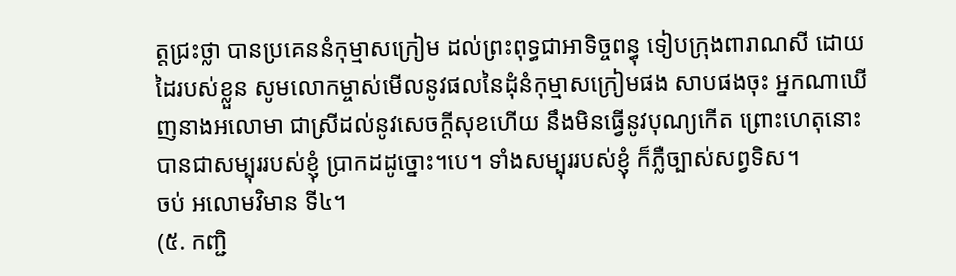ត្តជ្រះថ្លា បានប្រគេននំកុម្មាសក្រៀម ដល់ព្រះពុទ្ធជាអាទិច្ចពន្ធុ ទៀបក្រុងពារាណសី ដោយដៃរបស់ខ្លួន សូមលោកម្ចាស់មើលនូវផលនៃដុំនំកុម្មាសក្រៀមផង សាបផងចុះ អ្នកណាឃើញនាងអលោមា ជាស្រីដល់នូវសេចកី្តសុខហើយ នឹងមិនធ្វើនូវបុណ្យកើត ព្រោះហេតុនោះ បានជាសម្បុររបស់ខ្ញុំ ប្រាកដដូច្នោះ។បេ។ ទាំងសម្បុររបស់ខ្ញុំ ក៏ភ្លឺច្បាស់សព្វទិស។
ចប់ អលោមវិមាន ទី៤។
(៥. កញ្ជិ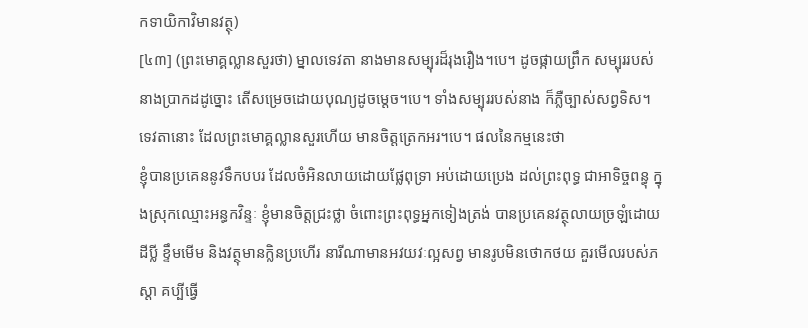កទាយិកាវិមានវត្ថុ)
[៤៣] (ព្រះមោគ្គល្លានសួរថា) ម្នាលទេវតា នាងមានសម្បុរដ៏រុងរឿង។បេ។ ដូចផ្កាយព្រឹក សម្បុររបស់នាងប្រាកដដូច្នោះ តើសម្រេចដោយបុណ្យដូចម្តេច។បេ។ ទាំងសម្បុររបស់នាង ក៏ភ្លឺច្បាស់សព្វទិស។
ទេវតានោះ ដែលព្រះមោគ្គល្លានសួរហើយ មានចិត្តត្រេកអរ។បេ។ ផលនៃកម្មនេះថា
ខ្ញុំបានប្រគេននូវទឹកបបរ ដែលចំអិនលាយដោយផ្លែពុទ្រា អប់ដោយប្រេង ដល់ព្រះពុទ្ធ ជាអាទិច្ចពន្ធុ ក្នុងស្រុកឈ្មោះអន្ធកវិន្ទៈ ខ្ញុំមានចិត្តជ្រះថ្លា ចំពោះព្រះពុទ្ធអ្នកទៀងត្រង់ បានប្រគេនវត្ថុលាយច្រឡំដោយដីប្លី ខ្ទឹមមើម និងវត្ថុមានក្លិនប្រហើរ នារីណាមានអវយវៈល្អសព្វ មានរូបមិនថោកថយ គួរមើលរបស់ភស្តា គប្បីធ្វើ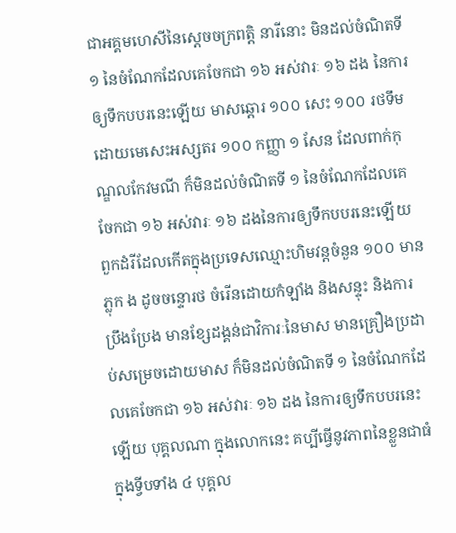ជាអគ្គមហេសីនៃស្តេចចក្រពតិ្ត នារីនោះ មិនដល់ចំណិតទី ១ នៃចំណែកដែលគេចែកជា ១៦ អស់វារៈ ១៦ ដង នៃការឲ្យទឹកបបរនេះឡើយ មាសឆ្តោរ ១០០ សេះ ១០០ រថទឹមដោយមេសេះអស្សតរ ១០០ កញ្ញា ១ សែន ដែលពាក់កុណ្ឌលកែវមណី ក៏មិនដល់ចំណិតទី ១ នៃចំណែកដែលគេចែកជា ១៦ អស់វារៈ ១៦ ដងនៃការឲ្យទឹកបបរនេះឡើយ ពួកដំរីដែលកើតក្នុងប្រទេសឈ្មោះហិមវន្តចំនួន ១០០ មានភ្លុក ង ដូចចន្ទោរថ ចំរើនដោយកំឡាំង និងសន្ទុះ និងការប្រឹងប្រែង មានខ្សែដង្គន់ជាវិការៈនៃមាស មានគ្រឿងប្រដាប់សម្រេចដោយមាស ក៏មិនដល់ចំណិតទី ១ នៃចំណែកដែលគេចែកជា ១៦ អស់វារៈ ១៦ ដង នៃការឲ្យទឹកបបរនេះឡើយ បុគ្គលណា ក្នុងលោកនេះ គប្បីធ្វើនូវភាពនៃខ្លួនជាធំ ក្នុងទី្វបទាំង ៤ បុគ្គល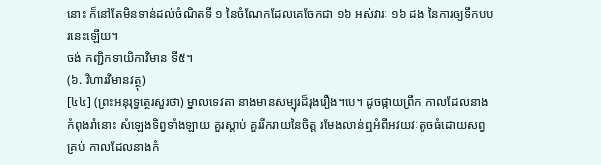នោះ ក៏នៅតែមិនទាន់ដល់ចំណិតទី ១ នៃចំណែកដែលគេចែកជា ១៦ អស់វារៈ ១៦ ដង នៃការឲ្យទឹកបបរនេះឡើយ។
ចង់ កញ្ជិកទាយិកាវិមាន ទី៥។
(៦. វិហារវិមានវត្ថុ)
[៤៤] (ព្រះអនុរុទ្ធត្ថេរសួរថា) ម្នាលទេវតា នាងមានសម្បុរដ៏រុងរឿង។បេ។ ដូចផ្កាយព្រឹក កាលដែលនាងកំពុងរាំនោះ សំឡេងទិព្វទាំងឡាយ គួរស្តាប់ គួររីករាយនៃចិត្ត រមែងលាន់ឮអំពីអវយវៈតូចធំដោយសព្វគ្រប់ កាលដែលនាងកំ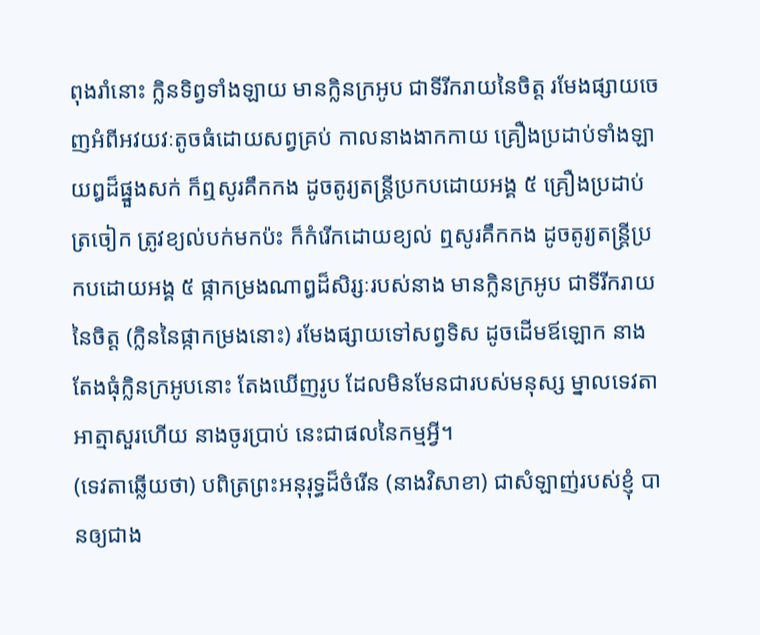ពុងរាំនោះ ក្លិនទិព្វទាំងឡាយ មានក្លិនក្រអូប ជាទីរីករាយនៃចិត្ត រមែងផ្សាយចេញអំពីអវយវៈតូចធំដោយសព្វគ្រប់ កាលនាងងាកកាយ គ្រឿងប្រដាប់ទាំងឡាយឰដ៏ផ្នួងសក់ ក៏ឮសូរគឹកកង ដូចតូរ្យតន្ត្រីប្រកបដោយអង្គ ៥ គ្រឿងប្រដាប់ត្រចៀក ត្រូវខ្យល់បក់មកប៉ះ ក៏កំរើកដោយខ្យល់ ឮសូរគឹកកង ដូចតូរ្យតន្ត្រីប្រកបដោយអង្គ ៥ ផ្កាកម្រងណាឰដ៏សិរ្សៈរបស់នាង មានក្លិនក្រអូប ជាទីរីករាយនៃចិត្ត (ក្លិននៃផ្កាកម្រងនោះ) រមែងផ្សាយទៅសព្វទិស ដូចដើមឪឡោក នាងតែងធុំក្លិនក្រអូបនោះ តែងឃើញរូប ដែលមិនមែនជារបស់មនុស្ស ម្នាលទេវតា អាត្មាសួរហើយ នាងចូរប្រាប់ នេះជាផលនៃកម្មអី្វ។
(ទេវតាឆ្លើយថា) បពិត្រព្រះអនុរុទ្ធដ៏ចំរើន (នាងវិសាខា) ជាសំឡាញ់របស់ខ្ញុំ បានឲ្យជាង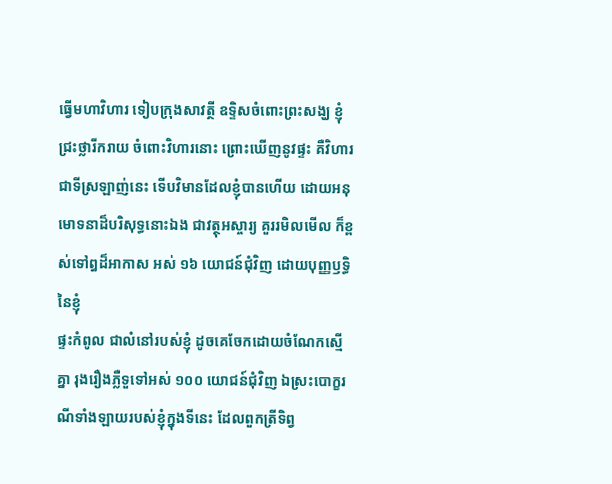ធ្វើមហាវិហារ ទៀបក្រុងសាវត្ថី ឧទ្ទិសចំពោះព្រះសង្ឃ ខ្ញុំជ្រះថ្លារីករាយ ចំពោះវិហារនោះ ព្រោះឃើញនូវផ្ទះ គឺវិហារ ជាទីស្រឡាញ់នេះ ទើបវិមានដែលខ្ញុំបានហើយ ដោយអនុមោទនាដ៏បរិសុទ្ធនោះឯង ជាវត្ថុអស្ចារ្យ គួររមិលមើល ក៏ខ្ពស់ទៅឰដ៏អាកាស អស់ ១៦ យោជន៍ជុំវិញ ដោយបុញ្ញឫទ្ធិនៃខ្ញុំ
ផ្ទះកំពូល ជាលំនៅរបស់ខ្ញុំ ដូចគេចែកដោយចំណែកស្មើគ្នា រុងរឿងភ្លឺទួទៅអស់ ១០០ យោជន៍ជុំវិញ ឯស្រះបោក្ខរណីទាំងឡាយរបស់ខ្ញុំក្នុងទីនេះ ដែលពួកត្រីទិព្វ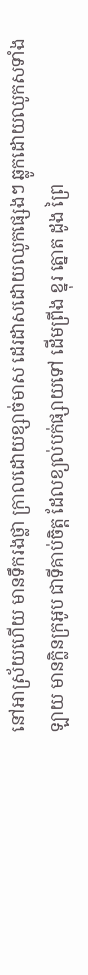នៅអាស្រ័យហើយ មានទឹករងថ្លា ក្រាលដោយខ្សាច់មាស ដេរដាសដោយឈូកផ្សេងៗ ឆ្លូកដោយឈូកសទាំងឡាយ មានក្លិនក្រអូប ជាទីគាប់ចិត្ត ដែលខ្យល់បក់ផ្សាយទៅ ដើមព្រីង ខ្នុរ ត្នោត ដូង ព្រៃ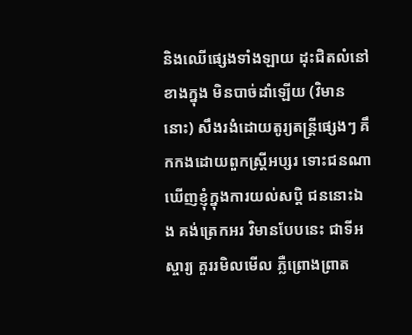និងឈើផ្សេងទាំងឡាយ ដុះជិតលំនៅខាងក្នុង មិនបាច់ដាំឡើយ (វិមាននោះ) សឹងរងំដោយតូរ្យតន្ត្រីផ្សេងៗ គឹកកងដោយពួកស្ត្រីអប្សរ ទោះជនណាឃើញខ្ញុំក្នុងការយល់សបិ្ត ជននោះឯង គង់ត្រេកអរ វិមានបែបនេះ ជាទីអស្ចារ្យ គួររមិលមើល ភ្លឺព្រោងព្រាត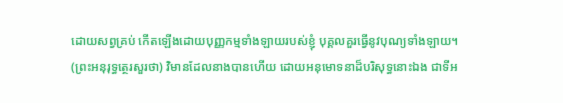ដោយសព្វគ្រប់ កើតឡើងដោយបុញ្ញកម្មទាំងឡាយរបស់ខ្ញុំ បុគ្គលគួរធ្វើនូវបុណ្យទាំងឡាយ។
(ព្រះអនុរុទ្ធត្ថេរសួរថា) វិមានដែលនាងបានហើយ ដោយអនុមោទនាដ៏បរិសុទ្ធនោះឯង ជាទីអ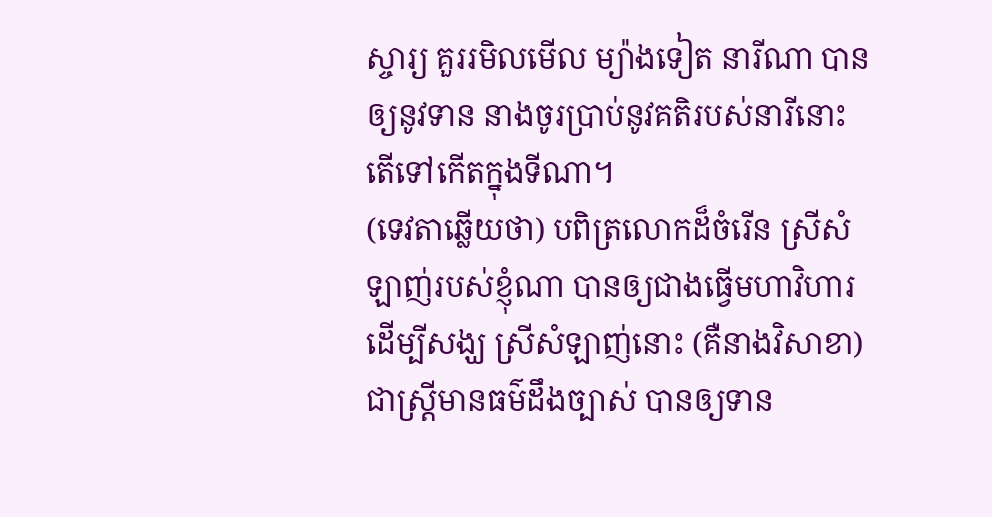ស្ចារ្យ គួររមិលមើល ម្យ៉ាងទៀត នារីណា បានឲ្យនូវទាន នាងចូរប្រាប់នូវគតិរបស់នារីនោះ តើទៅកើតក្នុងទីណា។
(ទេវតាឆ្លើយថា) បពិត្រលោកដ៏ចំរើន ស្រីសំឡាញ់របស់ខ្ញុំណា បានឲ្យជាងធ្វើមហាវិហារដើម្បីសង្ឃ ស្រីសំឡាញ់នោះ (គឺនាងវិសាខា) ជាស្ត្រីមានធម៌ដឹងច្បាស់ បានឲ្យទាន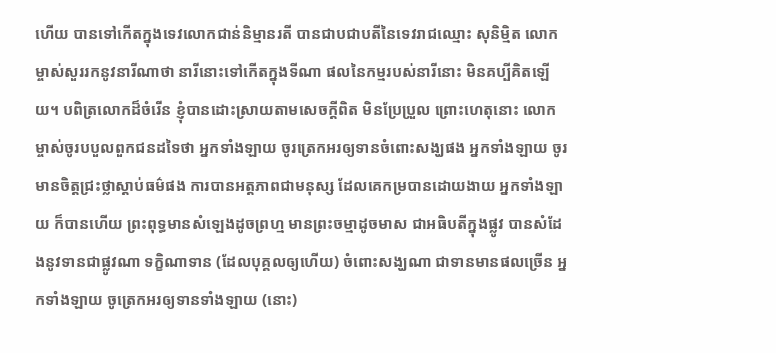ហើយ បានទៅកើតក្នុងទេវលោកជាន់និម្មានរតី បានជាបជាបតីនៃទេវរាជឈ្មោះ សុនិម្មិត លោកម្ចាស់សួររកនូវនារីណាថា នារីនោះទៅកើតក្នុងទីណា ផលនៃកម្មរបស់នារីនោះ មិនគប្បីគិតឡើយ។ បពិត្រលោកដ៏ចំរើន ខ្ញុំបានដោះស្រាយតាមសេចក្តីពិត មិនប្រែប្រួល ព្រោះហេតុនោះ លោកម្ចាស់ចូរបបួលពួកជនដទៃថា អ្នកទាំងឡាយ ចូរត្រេកអរឲ្យទានចំពោះសង្ឃផង អ្នកទាំងឡាយ ចូរមានចិត្តជ្រះថ្លាស្តាប់ធម៌ផង ការបានអត្តភាពជាមនុស្ស ដែលគេកម្របានដោយងាយ អ្នកទាំងឡាយ ក៏បានហើយ ព្រះពុទ្ធមានសំឡេងដូចព្រហ្ម មានព្រះចម្មាដូចមាស ជាអធិបតីក្នុងផ្លូវ បានសំដែងនូវទានជាផ្លូវណា ទក្ខិណាទាន (ដែលបុគ្គលឲ្យហើយ) ចំពោះសង្ឃណា ជាទានមានផលច្រើន អ្នកទាំងឡាយ ចូត្រេកអរឲ្យទានទាំងឡាយ (នោះ)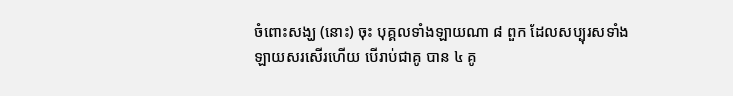ចំពោះសង្ឃ (នោះ) ចុះ បុគ្គលទាំងឡាយណា ៨ ពួក ដែលសប្បុរសទាំងឡាយសរសើរហើយ បើរាប់ជាគូ បាន ៤ គូ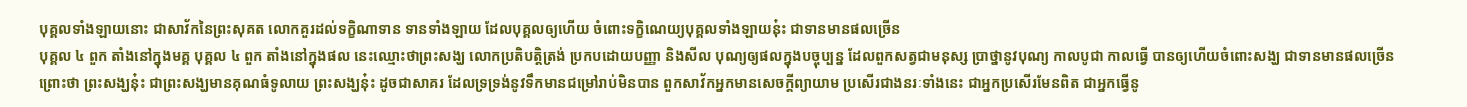បុគ្គលទាំងឡាយនោះ ជាសាវ័កនៃព្រះសុគត លោកគួរដល់ទក្ខិណាទាន ទានទាំងឡាយ ដែលបុគ្គលឲ្យហើយ ចំពោះទក្ខិណេយ្យបុគ្គលទាំងឡាយនុ៎ះ ជាទានមានផលច្រើន
បុគ្គល ៤ ពួក តាំងនៅក្នុងមគ្គ បុគ្គល ៤ ពួក តាំងនៅក្នុងផល នេះឈ្មោះថាព្រះសង្ឃ លោកប្រតិបតិ្តត្រង់ ប្រកបដោយបញ្ញា និងសីល បុណ្យឲ្យផលក្នុងបច្ចុប្បន្ន ដែលពួកសត្វជាមនុស្ស ប្រាថ្នានូវបុណ្យ កាលបូជា កាលធ្វើ បានឲ្យហើយចំពោះសង្ឃ ជាទានមានផលច្រើន
ព្រោះថា ព្រះសង្ឃនុ៎ះ ជាព្រះសង្ឃមានគុណធំទូលាយ ព្រះសង្ឃនុ៎ះ ដូចជាសាគរ ដែលទ្រទ្រង់នូវទឹកមានជម្រៅរាប់មិនបាន ពួកសាវ័កអ្នកមានសេចកី្តព្យាយាម ប្រសើរជាងនរៈទាំងនេះ ជាអ្នកប្រសើរមែនពិត ជាអ្នកធ្វើនូ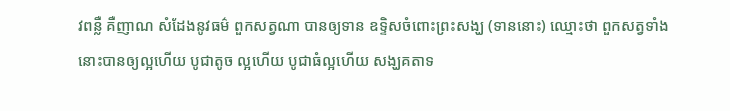វពន្លឺ គឺញាណ សំដែងនូវធម៌ ពួកសត្វណា បានឲ្យទាន ឧទ្ទិសចំពោះព្រះសង្ឃ (ទាននោះ) ឈ្មោះថា ពួកសត្វទាំងនោះបានឲ្យល្អហើយ បូជាតូច ល្អហើយ បូជាធំល្អហើយ សង្ឃគតាទ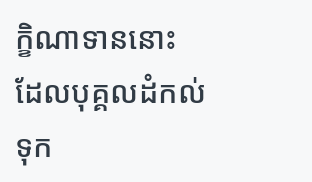ក្ខិណាទាននោះ ដែលបុគ្គលដំកល់ទុក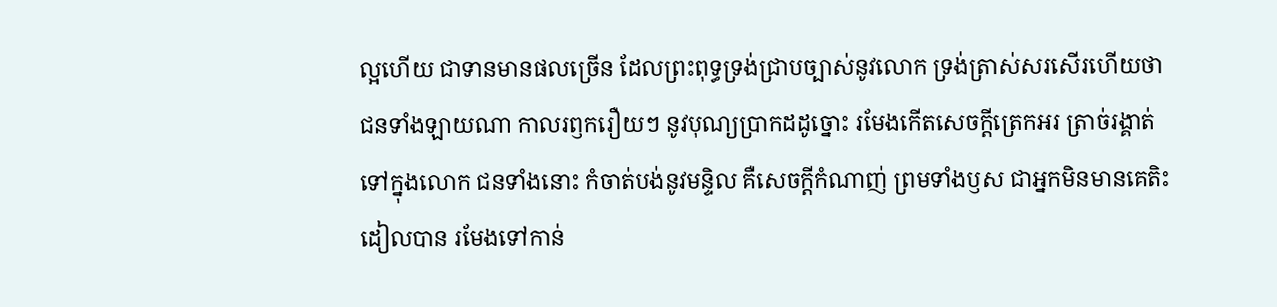ល្អហើយ ជាទានមានផលច្រើន ដែលព្រះពុទ្ធទ្រង់ជ្រាបច្បាស់នូវលោក ទ្រង់ត្រាស់សរសើរហើយថា ជនទាំងឡាយណា កាលរឭករឿយៗ នូវបុណ្យប្រាកដដូច្នោះ រមែងកើតសេចកី្តត្រេកអរ ត្រាច់រង្គាត់ទៅក្នុងលោក ជនទាំងនោះ កំចាត់បង់នូវមន្ទិល គឺសេចកី្តកំណាញ់ ព្រមទាំងឫស ជាអ្នកមិនមានគេតិះដៀលបាន រមែងទៅកាន់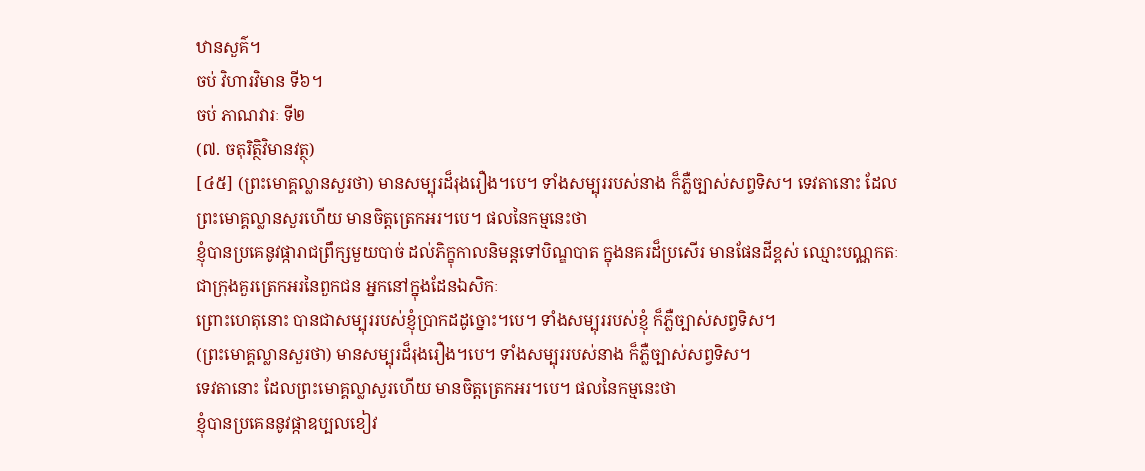ឋានសួគ៌។
ចប់ វិហារវិមាន ទី៦។
ចប់ ភាណវារៈ ទី២
(៧. ចតុរិត្ថិវិមានវត្ថុ)
[៤៥] (ព្រះមោគ្គល្លានសួរថា) មានសម្បុរដ៏រុងរឿង។បេ។ ទាំងសម្បុររបស់នាង ក៏ភ្លឺច្បាស់សព្វទិស។ ទេវតានោះ ដែលព្រះមោគ្គល្លានសួរហើយ មានចិត្តត្រេកអរ។បេ។ ផលនៃកម្មនេះថា
ខ្ញុំបានប្រគេនូវផ្ការាជព្រឹក្សមួយបាច់ ដល់ភិក្ខុកាលនិមន្តទៅបិណ្ឌបាត ក្នុងនគរដ៏ប្រសើរ មានផែនដីខ្ពស់ ឈ្មោះបណ្ណកតៈ ជាក្រុងគួរត្រេកអរនៃពួកជន អ្នកនៅក្នុងដែនឯសិកៈ
ព្រោះហេតុនោះ បានជាសម្បុររបស់ខ្ញុំប្រាកដដូច្នោះ។បេ។ ទាំងសម្បុររបស់ខ្ញុំ ក៏ភ្លឺច្បាស់សព្វទិស។
(ព្រះមោគ្គល្លានសួរថា) មានសម្បុរដ៏រុងរឿង។បេ។ ទាំងសម្បុររបស់នាង ក៏ភ្លឺច្បាស់សព្វទិស។
ទេវតានោះ ដែលព្រះមោគ្គល្លាសួរហើយ មានចិត្តត្រេកអរ។បេ។ ផលនៃកម្មនេះថា
ខ្ញុំបានប្រគេននូវផ្កាឧប្បលខៀវ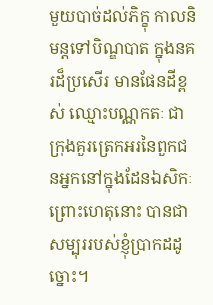មួយបាច់ដល់ភិក្ខុ កាលនិមន្តទៅបិណ្ឌបាត ក្នុងនគរដ៏ប្រសើរ មានផែនដីខ្ពស់ ឈ្មោះបណ្ណកតៈ ជាក្រុងគួរត្រេកអរនៃពួកជនអ្នកនៅក្នុងដែនឯសិកៈ
ព្រោះហេតុនោះ បានជាសម្បុររបស់ខ្ញុំប្រាកដដូច្នោះ។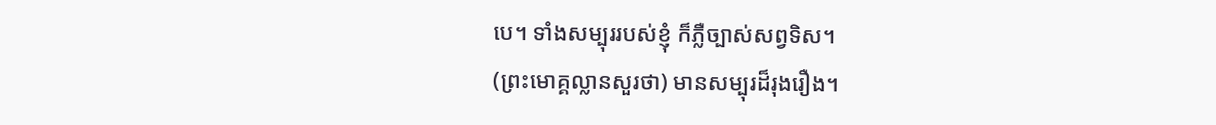បេ។ ទាំងសម្បុររបស់ខ្ញុំ ក៏ភ្លឺច្បាស់សព្វទិស។
(ព្រះមោគ្គល្លានសួរថា) មានសម្បុរដ៏រុងរឿង។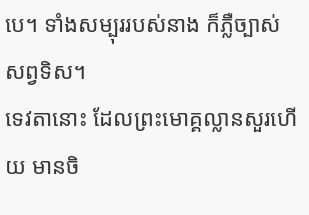បេ។ ទាំងសម្បុររបស់នាង ក៏ភ្លឺច្បាស់សព្វទិស។
ទេវតានោះ ដែលព្រះមោគ្គល្លានសួរហើយ មានចិ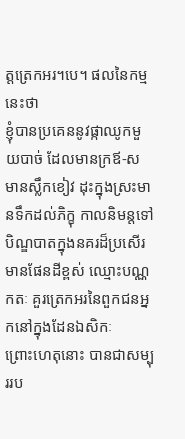ត្តត្រេកអរ។បេ។ ផលនៃកម្មនេះថា
ខ្ញុំបានប្រគេននូវផ្កាឈូកមួយបាច់ ដែលមានក្រឪ-ស មានស្លឹកខៀវ ដុះក្នុងស្រះមានទឹកដល់ភិក្ខុ កាលនិមន្តទៅបិណ្ឌបាតក្នុងនគរដ៏ប្រសើរ មានផែនដីខ្ពស់ ឈ្មោះបណ្ណកតៈ គួរត្រេកអរនៃពួកជនអ្នកនៅក្នុងដែនឯសិកៈ
ព្រោះហេតុនោះ បានជាសម្បុររប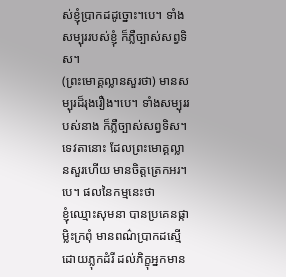ស់ខ្ញុំប្រាកដដូច្នោះ។បេ។ ទាំងសម្បុររបស់ខ្ញុំ ក៏ភ្លឺច្បាស់សព្វទិស។
(ព្រះមោគ្គល្លានសួរថា) មានសម្បុរដ៏រុងរឿង។បេ។ ទាំងសម្បុររបស់នាង ក៏ភ្លឺច្បាស់សព្វទិស។
ទេវតានោះ ដែលព្រះមោគ្គល្លានសួរហើយ មានចិត្តត្រេកអរ។បេ។ ផលនៃកម្មនេះថា
ខ្ញុំឈ្មោះសុមនា បានប្រគេនផ្កាម្លិះក្រពុំ មានពណ៌ប្រាកដស្មើដោយភ្លុកដំរី ដល់ភិក្ខុអ្នកមាន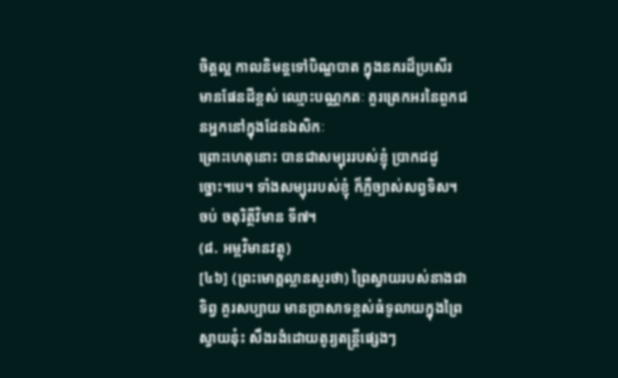ចិត្តល្អ កាលនិមន្តទៅបិណ្ឌបាត ក្នុងនគរដ៏ប្រសើរ មានផែនដីខ្ពស់ ឈ្មោះបណ្ណកតៈ គួរត្រេកអរនៃពួកជនអ្នកនៅក្នុងដែនឯសិកៈ
ព្រោះហេតុនោះ បានជាសម្បុររបស់ខ្ញុំ ប្រាកដដូច្នោះ។បេ។ ទាំងសម្បុររបស់ខ្ញុំ ក៏ភ្លឺច្បាស់សព្វទិស។
ចប់ ចតុរិត្ថីវិមាន ទី៧។
(៨. អម្ពវិមានវត្ថុ)
[៤៦] (ព្រះមោគ្គល្លានសួរថា) ព្រៃស្វាយរបស់នាងជាទិព្វ គួរសប្បាយ មានប្រាសាទខ្ពស់ធំទូលាយក្នុងព្រៃស្វាយនុ៎ះ សឹងរងំដោយតូរ្យតន្ត្រីផ្សេងៗ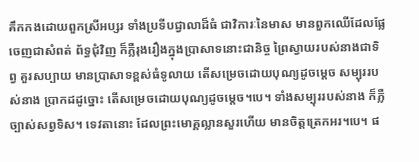គឹកកងដោយពួកស្រីអប្សរ ទាំងប្រទីបជ្វាលាដ៏ធំ ជាវិការៈនៃមាស មានពួកឈើដែលផ្លែចេញជាសំពត់ ព័ទ្ធជុំវិញ ក៏ភ្លឺរុងរឿងក្នុងប្រាសាទនោះជានិច្ច ព្រៃស្វាយរបស់នាងជាទិព្វ គួរសប្បាយ មានប្រាសាទខ្ពស់ធំទូលាយ តើសម្រេចដោយបុណ្យដូចម្តេច សម្បុររបស់នាង ប្រាកដដូច្នោះ តើសម្រេចដោយបុណ្យដូចម្តេច។បេ។ ទាំងសម្បុររបស់នាង ក៏ភ្លឺច្បាស់សព្វទិស។ ទេវតានោះ ដែលព្រះមោគ្គល្លានសួរហើយ មានចិត្តត្រេកអរ។បេ។ ផ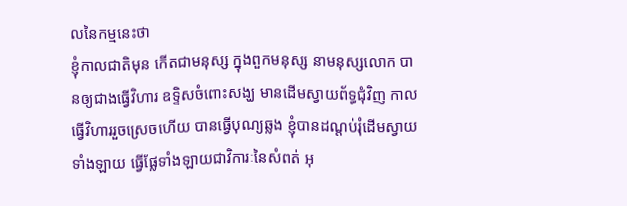លនៃកម្មនេះថា
ខ្ញុំកាលជាតិមុន កើតជាមនុស្ស ក្នុងពួកមនុស្ស នាមនុស្សលោក បានឲ្យជាងធ្វើវិហារ ឧទ្ទិសចំពោះសង្ឃ មានដើមស្វាយព័ទ្ធជុំវិញ កាលធ្វើវិហាររួចស្រេចហើយ បានធ្វើបុណ្យឆ្លង ខ្ញុំបានដណ្តប់រុំដើមស្វាយទាំងឡាយ ធ្វើផ្លែទាំងឡាយជាវិការៈនៃសំពត់ អុ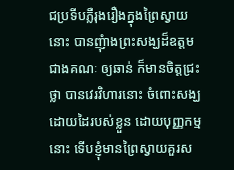ជប្រទីបភ្លឺរុងរឿងក្នុងព្រៃស្វាយនោះ បានញុំាងព្រះសង្ឃដ៏ឧត្តមជាងគណៈ ឲ្យឆាន់ ក៏មានចិត្តជ្រះថ្លា បានវេរវិហារនោះ ចំពោះសង្ឃ ដោយដៃរបស់ខ្លួន ដោយបុញ្ញកម្មនោះ ទើបខ្ញុំមានព្រៃស្វាយគួរស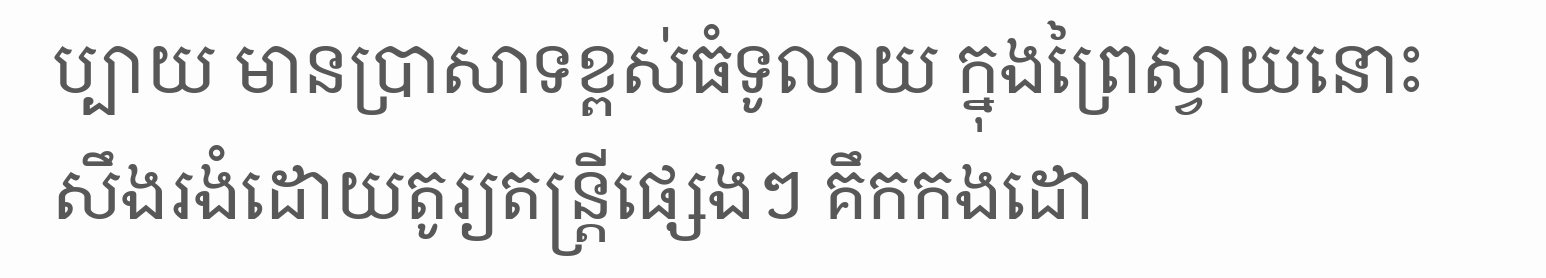ប្បាយ មានប្រាសាទខ្ពស់ធំទូលាយ ក្នុងព្រៃស្វាយនោះ សឹងរងំដោយតូរ្យតន្ត្រីផ្សេងៗ គឹកកងដោ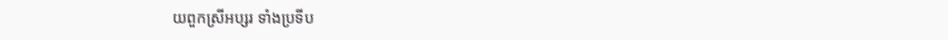យពួកស្រីអប្សរ ទាំងប្រទីប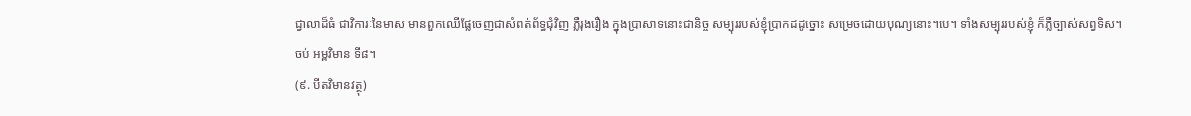ជ្វាលាដ៏ធំ ជាវិការៈនៃមាស មានពួកឈើផ្លែចេញជាសំពត់ព័ទ្ធជុំវិញ ភ្លឺរុងរឿង ក្នុងប្រាសាទនោះជានិច្ច សម្បុររបស់ខ្ញុំប្រាកដដូច្នោះ សម្រេចដោយបុណ្យនោះ។បេ។ ទាំងសម្បុររបស់ខ្ញុំ ក៏ភ្លឺច្បាស់សព្វទិស។
ចប់ អម្ពវិមាន ទី៨។
(៩. បីតវិមានវត្ថុ)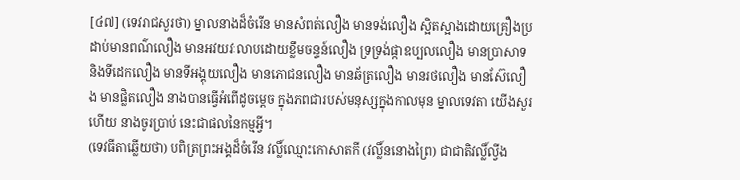[៤៧] (ទេវរាជសួរថា) ម្នាលនាងដ៏ចំរើន មានសំពត់លឿង មានទង់លឿង ស្អិតស្អាងដោយគ្រឿងប្រដាប់មានពណ៌លឿង មានអវយវៈលាបដោយខ្លឹមចន្ទន៍លឿង ទ្រទ្រង់ផ្កាឧប្បលលឿង មានប្រាសាទ និងទីដេកលឿង មានទីអង្គុយលឿង មានភោជនលឿង មានឆ័ត្រលឿង មានរថលឿង មានស៊ែលឿង មានផ្លិតលឿង នាងបានធ្វើអំពើដូចម្តេច ក្នុងភពជារបស់មនុស្សក្នុងកាលមុន ម្នាលទេវតា យើងសួរហើយ នាងចូរប្រាប់ នេះជាផលនៃកម្មអី្វ។
(ទេវធីតាឆ្លើយថា) បពិត្រព្រះអង្គដ៏ចំរើន វល្លិ៍ឈ្មោះកោសាតកី (វល្លិ៍ននោងព្រៃ) ជាជាតិវល្លិ៍ល្វីង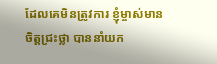ដែលគេមិនត្រូវការ ខ្ញុំម្ចាស់មានចិត្តជ្រះថ្លា បាននាំយក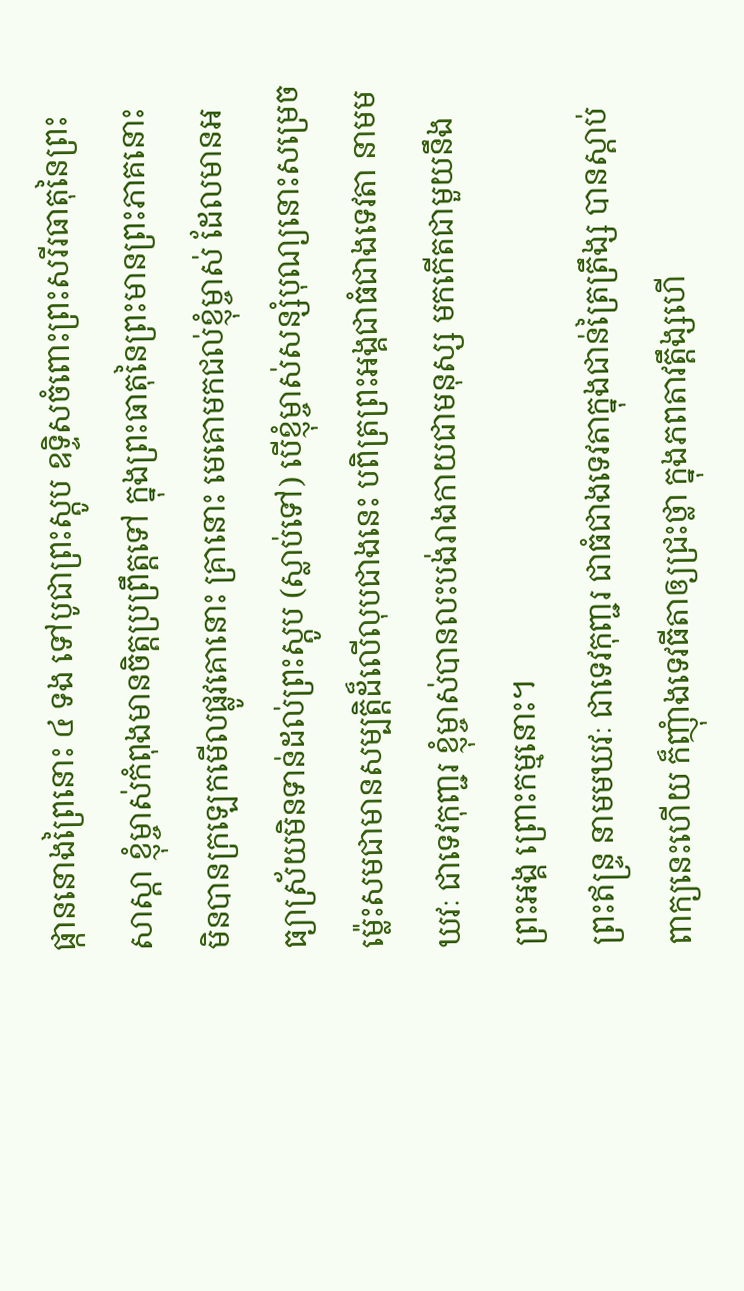ផ្កាននោងព្រៃនោះ ៤ ទង ទៅបូជាព្រះស្តូប ឧទ្ទិសចំពោះព្រះសរីរធាតុនៃព្រះសាស្តា ខ្ញុំម្ចាស់កំពុងមានចិត្តប្រព្រឹត្តទៅ ក្នុងព្រះធាតុនៃព្រះមានព្រះភាគនោះ មិនបានក្រឡេកមើលផ្លូវគោនោះ គ្រានោះ មេគោមកជល់ខ្ញុំម្ចាស់ ដែលមានអធ្យាស្រ័យមិនទាន់ដល់ព្រះស្តូប (ស្លាប់ទៅ) បើខ្ញុំម្ចាស់សន្សំបុណ្យនោះសម្រេច ម្ល៉េះសមជាមានសម្បតិ្តដ៏លើលុបជាងនេះ បពិត្រព្រះអង្គជាធំជាងទេវតា នាមមឃវៈ ជាទេវកុញ្ជរ ខ្ញុំម្ចាស់បានលះបង់រាងកាយជាមនុស្ស មកកើតជាមួយនឹងព្រះអង្គ ព្រោះកម្មនោះ។
ព្រះឥន្ទ្រ នាមមឃវៈ ជាទេវកុញ្ជរ ជាធំជាងទេវតាក្នុងជាន់ត្រៃត្រឹង្ស បានស្តាប់ពាក្យនេះហើយ ក៏ញុំាងទេវធីតាឲ្យជ្រះថ្លា ក្នុងភពតាវត្តឹង្សហើ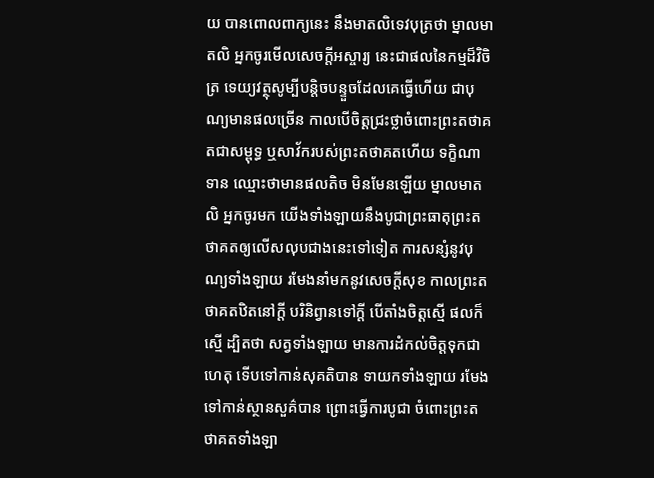យ បានពោលពាក្យនេះ នឹងមាតលិទេវបុត្រថា ម្នាលមាតលិ អ្នកចូរមើលសេចកី្តអស្ចារ្យ នេះជាផលនៃកម្មដ៏វិចិត្រ ទេយ្យវត្ថុសូម្បីបន្តិចបន្ទួចដែលគេធ្វើហើយ ជាបុណ្យមានផលច្រើន កាលបើចិត្តជ្រះថ្លាចំពោះព្រះតថាគតជាសម្ពុទ្ធ ឬសាវ័ករបស់ព្រះតថាគតហើយ ទក្ខិណាទាន ឈ្មោះថាមានផលតិច មិនមែនឡើយ ម្នាលមាតលិ អ្នកចូរមក យើងទាំងឡាយនឹងបូជាព្រះធាតុព្រះតថាគតឲ្យលើសលុបជាងនេះទៅទៀត ការសន្សំនូវបុណ្យទាំងឡាយ រមែងនាំមកនូវសេចកី្តសុខ កាលព្រះតថាគតឋិតនៅកី្ត បរិនិព្វានទៅកី្ត បើតាំងចិត្តស្មើ ផលក៏ស្មើ ដ្បិតថា សត្វទាំងឡាយ មានការដំកល់ចិត្តទុកជាហេតុ ទើបទៅកាន់សុគតិបាន ទាយកទាំងឡាយ រមែងទៅកាន់ស្ថានសួគ៌បាន ព្រោះធ្វើការបូជា ចំពោះព្រះតថាគតទាំងឡា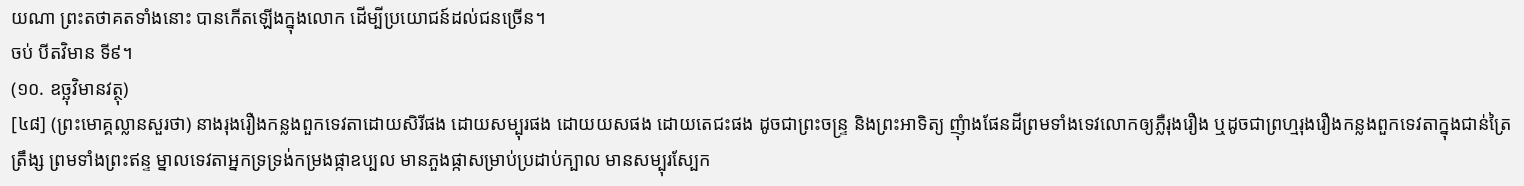យណា ព្រះតថាគតទាំងនោះ បានកើតឡើងក្នុងលោក ដើម្បីប្រយោជន៍ដល់ជនច្រើន។
ចប់ បីតវិមាន ទី៩។
(១០. ឧច្ឆុវិមានវត្ថុ)
[៤៨] (ព្រះមោគ្គល្លានសួរថា) នាងរុងរឿងកន្លងពួកទេវតាដោយសិរីផង ដោយសម្បុរផង ដោយយសផង ដោយតេជះផង ដូចជាព្រះចន្ទ្រ និងព្រះអាទិត្យ ញុំាងផែនដីព្រមទាំងទេវលោកឲ្យភ្លឺរុងរឿង ឬដូចជាព្រហ្មរុងរឿងកន្លងពួកទេវតាក្នុងជាន់ត្រៃត្រឹង្ស ព្រមទាំងព្រះឥន្ទ ម្នាលទេវតាអ្នកទ្រទ្រង់កម្រងផ្កាឧប្បល មានភួងផ្កាសម្រាប់ប្រដាប់ក្បាល មានសម្បុរស្បែក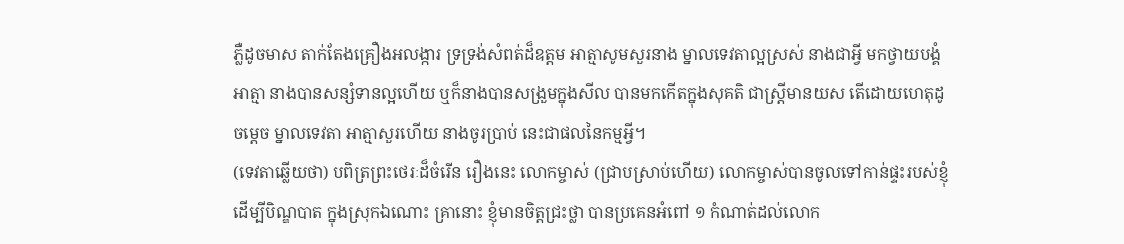ភ្លឺដូចមាស តាក់តែងគ្រឿងអលង្ការ ទ្រទ្រង់សំពត់ដ៏ឧត្តម អាត្មាសូមសួរនាង ម្នាលទេវតាល្អស្រស់ នាងជាអី្វ មកថ្វាយបង្គំអាត្មា នាងបានសន្សំទានល្អហើយ ឬក៏នាងបានសង្រួមក្នុងសីល បានមកកើតក្នុងសុគតិ ជាស្ត្រីមានយស តើដោយហេតុដូចម្តេច ម្នាលទេវតា អាត្មាសួរហើយ នាងចូរបា្រប់ នេះជាផលនៃកម្មអី្វ។
(ទេវតាឆ្លើយថា) បពិត្រព្រះថេរៈដ៏ចំរើន រឿងនេះ លោកម្ចាស់ (ជ្រាបស្រាប់ហើយ) លោកម្ចាស់បានចូលទៅកាន់ផ្ទះរបស់ខ្ញុំ ដើម្បីបិណ្ឌបាត ក្នុងស្រុកឯណោះ គ្រានោះ ខ្ញុំមានចិត្តជ្រះថ្លា បានប្រគេនអំពៅ ១ កំណាត់ដល់លោក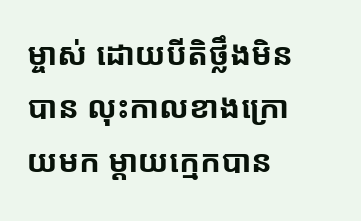ម្ចាស់ ដោយបីតិថ្លឹងមិនបាន លុះកាលខាងក្រោយមក ម្តាយក្មេកបាន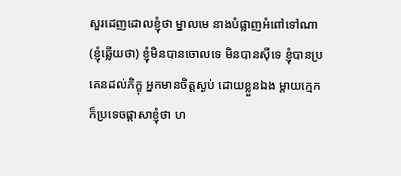សួរដេញដោលខ្ញុំថា ម្នាលមេ នាងបំផ្លាញអំពៅទៅណា (ខ្ញុំឆ្លើយថា) ខ្ញុំមិនបានចោលទេ មិនបានស៊ីទេ ខ្ញុំបានប្រគេនដល់ភិក្ខុ អ្នកមានចិត្តស្ងប់ ដោយខ្លួនឯង ម្តាយក្មេក ក៏ប្រទេចផ្តាសាខ្ញុំថា ហ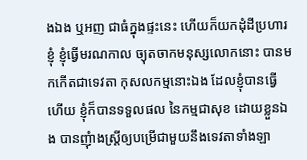ងឯង ឬអញ ជាធំក្នុងផ្ទះនេះ ហើយក៏យកដុំដីប្រហារខ្ញុំ ខ្ញុំធ្វើមរណកាល ច្យុតចាកមនុស្សលោកនោះ បានមកកើតជាទេវតា កុសលកម្មនោះឯង ដែលខ្ញុំបានធ្វើហើយ ខ្ញុំក៏បានទទួលផល នៃកម្មជាសុខ ដោយខ្លួនឯង បានញុំាងស្ត្រីឲ្យបម្រើជាមួយនឹងទេវតាទាំងឡា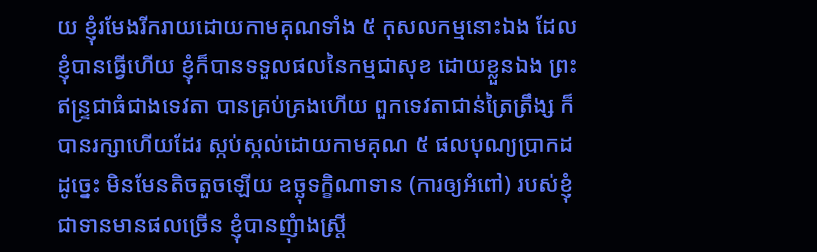យ ខ្ញុំរមែងរីករាយដោយកាមគុណទាំង ៥ កុសលកម្មនោះឯង ដែលខ្ញុំបានធ្វើហើយ ខ្ញុំក៏បានទទួលផលនៃកម្មជាសុខ ដោយខ្លួនឯង ព្រះឥន្ទ្រជាធំជាងទេវតា បានគ្រប់គ្រងហើយ ពួកទេវតាជាន់ត្រៃត្រឹង្ស ក៏បានរក្សាហើយដែរ ស្កប់ស្កល់ដោយកាមគុណ ៥ ផលបុណ្យប្រាកដដូច្នេះ មិនមែនតិចតួចឡើយ ឧច្ឆុទក្ខិណាទាន (ការឲ្យអំពៅ) របស់ខ្ញុំ ជាទានមានផលច្រើន ខ្ញុំបានញុំាងស្ត្រី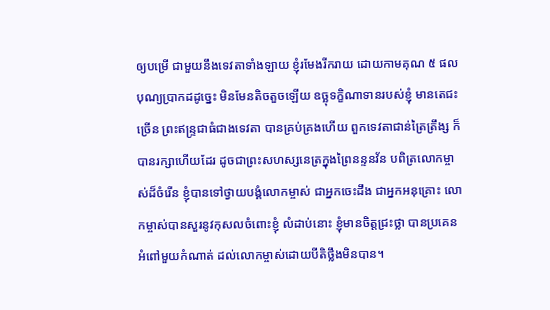ឲ្យបម្រើ ជាមួយនឹងទេវតាទាំងឡាយ ខ្ញុំរមែងរីករាយ ដោយកាមគុណ ៥ ផលបុណ្យប្រាកដដូច្នេះ មិនមែនតិចតួចឡើយ ឧច្ឆុទក្ខិណាទានរបស់ខ្ញុំ មានតេជះច្រើន ព្រះឥន្ទ្រជាធំជាងទេវតា បានគ្រប់គ្រងហើយ ពួកទេវតាជាន់ត្រៃត្រឹង្ស ក៏បានរក្សាហើយដែរ ដូចជាព្រះសហស្សនេត្រក្នុងព្រៃនន្ទនវ័ន បពិត្រលោកម្ចាស់ដ៏ចំរើន ខ្ញុំបានទៅថ្វាយបង្គំលោកម្ចាស់ ជាអ្នកចេះដឹង ជាអ្នកអនុគ្រោះ លោកម្ចាស់បានសួរនូវកុសលចំពោះខ្ញុំ លំដាប់នោះ ខ្ញុំមានចិត្តជ្រះថ្លា បានប្រគេនអំពៅមួយកំណាត់ ដល់លោកម្ចាស់ដោយបីតិថ្លឹងមិនបាន។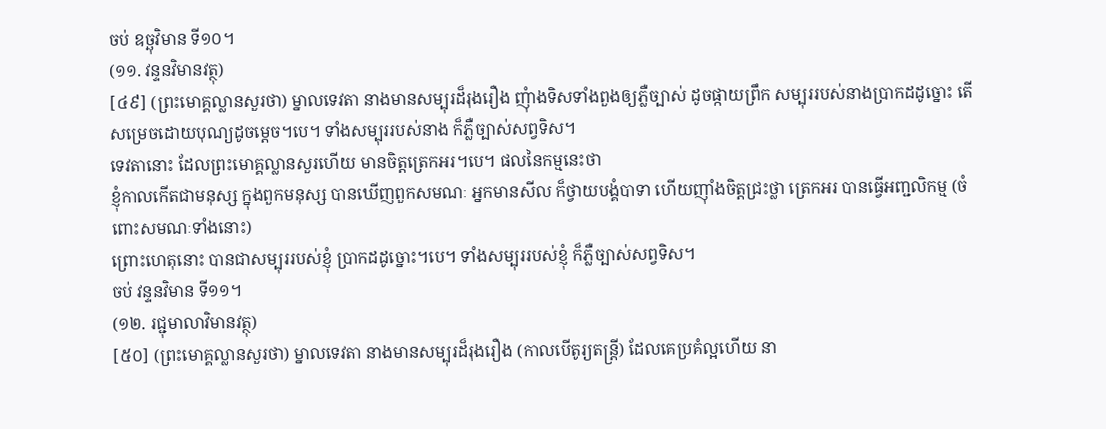ចប់ ឧច្ឆុវិមាន ទី១០។
(១១. វន្ទនវិមានវត្ថុ)
[៤៩] (ព្រះមោគ្គល្លានសួរថា) ម្នាលទេវតា នាងមានសម្បុរដ៏រុងរឿង ញុំាងទិសទាំងពួងឲ្យភ្លឺច្បាស់ ដូចផ្កាយព្រឹក សម្បុររបស់នាងប្រាកដដូច្នោះ តើសម្រេចដោយបុណ្យដូចម្តេច។បេ។ ទាំងសម្បុររបស់នាង ក៏ភ្លឺច្បាស់សព្វទិស។
ទេវតានោះ ដែលព្រះមោគ្គល្លានសួរហើយ មានចិត្តត្រេកអរ។បេ។ ផលនៃកម្មនេះថា
ខ្ញុំកាលកើតជាមនុស្ស ក្នុងពួកមនុស្ស បានឃើញពួកសមណៈ អ្នកមានសីល ក៏ថ្វាយបង្គំបាទា ហើយញ៉ាំងចិត្តជ្រះថ្លា ត្រេកអរ បានធ្វើអញ្ជលិកម្ម (ចំពោះសមណៈទាំងនោះ)
ព្រោះហេតុនោះ បានជាសម្បុររបស់ខ្ញុំ ប្រាកដដូច្នោះ។បេ។ ទាំងសម្បុររបស់ខ្ញុំ ក៏ភ្លឺច្បាស់សព្វទិស។
ចប់ វន្ទនវិមាន ទី១១។
(១២. រជ្ជុមាលាវិមានវត្ថុ)
[៥០] (ព្រះមោគ្គល្លានសួរថា) ម្នាលទេវតា នាងមានសម្បុរដ៏រុងរឿង (កាលបើតូរ្យតន្ត្រី) ដែលគេប្រគំល្អហើយ នា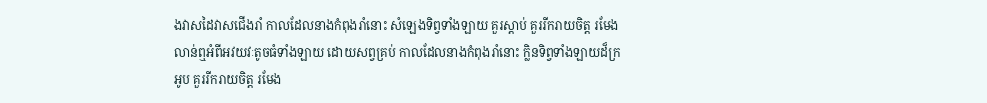ងវាសដៃវាសជើងរាំ កាលដែលនាងកំពុងរាំនោះ សំឡេងទិព្វទាំងឡាយ គួរស្តាប់ គួររីករាយចិត្ត រមែងលាន់ឮអំពីអវយវៈតូចធំទាំងឡាយ ដោយសព្វគ្រប់ កាលដែលនាងកំពុងរាំនោះ ក្លិនទិព្វទាំងឡាយដ៏ក្រអូប គួររីករាយចិត្ត រមែង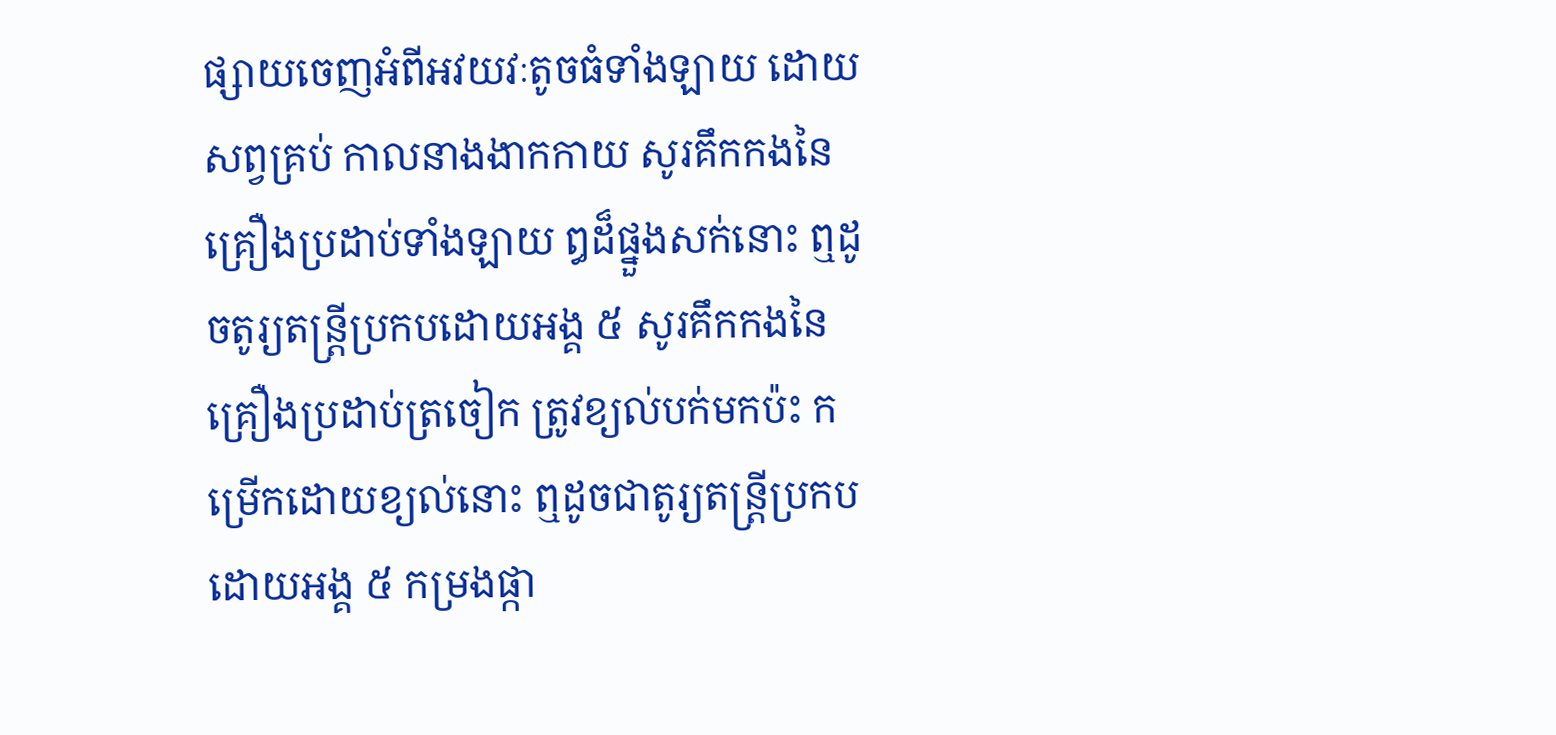ផ្សាយចេញអំពីអវយវៈតូចធំទាំងឡាយ ដោយសព្វគ្រប់ កាលនាងងាកកាយ សូរគឹកកងនៃគ្រឿងប្រដាប់ទាំងឡាយ ឰដ៏ផ្នួងសក់នោះ ឮដូចតូរ្យតន្ត្រីប្រកបដោយអង្គ ៥ សូរគឹកកងនៃគ្រឿងប្រដាប់ត្រចៀក ត្រូវខ្យល់បក់មកប៉ះ កម្រើកដោយខ្យល់នោះ ឮដូចជាតូរ្យតន្ត្រីប្រកបដោយអង្គ ៥ កម្រងផ្កា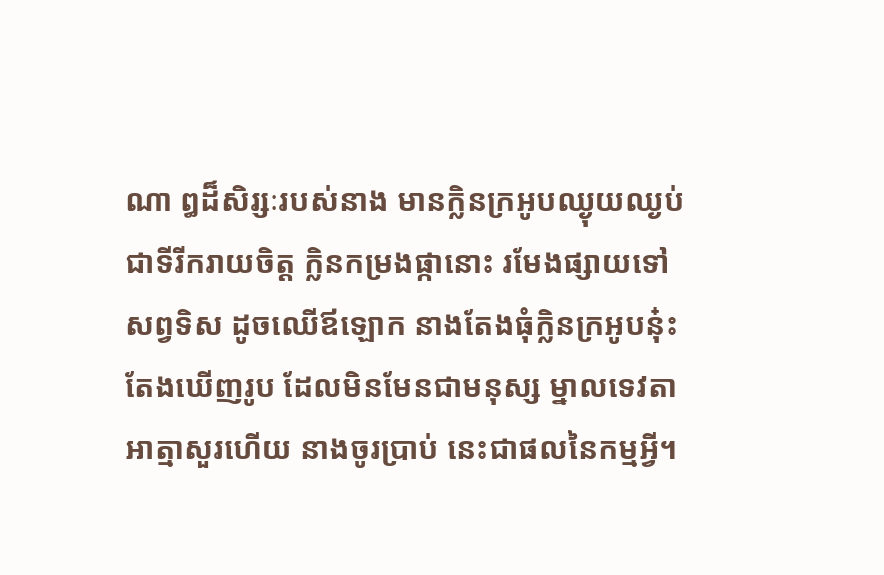ណា ឰដ៏សិរ្សៈរបស់នាង មានក្លិនក្រអូបឈ្ងុយឈ្ងប់ ជាទីរីករាយចិត្ត ក្លិនកម្រងផ្កានោះ រមែងផ្សាយទៅសព្វទិស ដូចឈើឪឡោក នាងតែងធុំក្លិនក្រអូបនុ៎ះ តែងឃើញរូប ដែលមិនមែនជាមនុស្ស ម្នាលទេវតា អាត្មាសួរហើយ នាងចូរប្រាប់ នេះជាផលនៃកម្មអី្វ។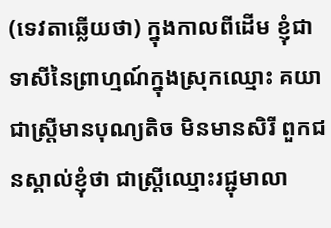(ទេវតាឆ្លើយថា) ក្នុងកាលពីដើម ខ្ញុំជាទាសីនៃព្រាហ្មណ៍ក្នុងស្រុកឈ្មោះ គយា ជាស្ត្រីមានបុណ្យតិច មិនមានសិរី ពួកជនស្គាល់ខ្ញុំថា ជាស្ត្រីឈ្មោះរជ្ជុមាលា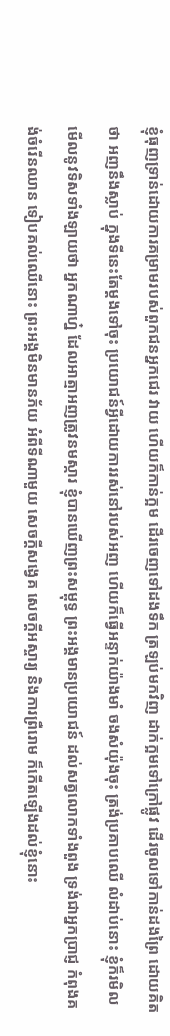ខ្ញុំធុញទ្រាន់ដោយការគម្រាមរបស់ពួកជនអ្នកជេរ វាយ ហើយក៏កាន់ក្អម ដើរចេញទៅដងទឹក ត្រឡប់មកវិញ ដាក់ក្អមទៅក្រៅផ្លូវ ដើរចូលទៅកាន់ដងព្រៃ ដោយគិតថា អញនឹងស្លាប់ ក្នុងទីនេះតែម្តងទៅចុះ ប្រយោជន៍អី្វដោយការរស់នៅរបស់អញ ហើយក៏ធ្វើអន្ទាក់យ៉ាងមាំ ចងសំយ៉ុងចុះ ត្រង់ប្រគាបឈើ លំដាប់នោះ ខ្ញុំក៏រមិលមើលនូវទិសទាំងឡាយថា អ្នកណាហ្ន៎ ដែលអាត្មាអញត្រូវនមស្ការ ខ្ញុំបានឃើញព្រះសម្ពុទ្ធ ព្រះអង្គមានប្រយោជន៍ ដល់សត្វលោកទាំងពួង ទ្រង់ជាអ្នកប្រាជ្ញ កំពុងគង់ចំរើនឈាន ទៀបគល់ឈើនោះ ព្រះអង្គមិនមានភ័យ អំពីទីណាមួយ សេចកី្តសង្វេគ សេចកី្តអស្ចារ្យ និងការព្រឺរោម ក៏កើតឡើងដល់ខ្ញុំនោះ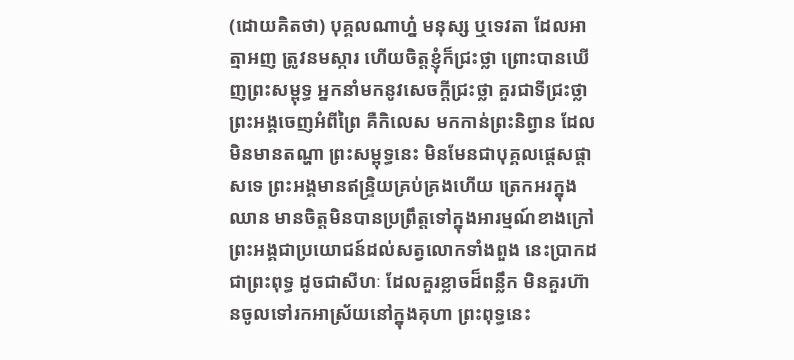(ដោយគិតថា) បុគ្គលណាហ្ន៎ មនុស្ស ឬទេវតា ដែលអាត្មាអញ ត្រូវនមស្ការ ហើយចិត្តខ្ញុំក៏ជ្រះថ្លា ព្រោះបានឃើញព្រះសម្ពុទ្ធ អ្នកនាំមកនូវសេចកី្តជ្រះថ្លា គួរជាទីជ្រះថ្លា ព្រះអង្គចេញអំពីព្រៃ គឺកិលេស មកកាន់ព្រះនិព្វាន ដែលមិនមានតណ្ហា ព្រះសម្ពុទ្ធនេះ មិនមែនជាបុគ្គលផ្តេសផ្តាសទេ ព្រះអង្គមានឥន្ទ្រិយគ្រប់គ្រងហើយ ត្រេកអរក្នុងឈាន មានចិត្តមិនបានប្រព្រឹត្តទៅក្នុងអារម្មណ៍ខាងក្រៅ ព្រះអង្គជាប្រយោជន៍ដល់សត្វលោកទាំងពួង នេះប្រាកដជាព្រះពុទ្ធ ដូចជាសីហៈ ដែលគួរខ្លាចដ៏ពន្លឹក មិនគួរហ៊ានចូលទៅរកអាស្រ័យនៅក្នុងគុហា ព្រះពុទ្ធនេះ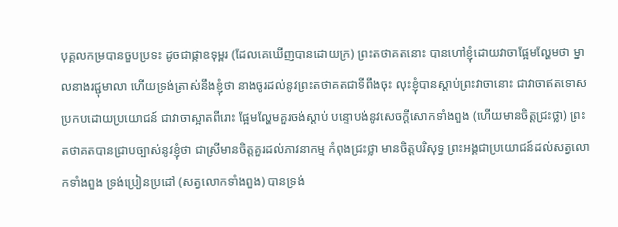បុគ្គលកម្របានចួបប្រទះ ដូចជាផ្កាឧទុម្ពរ (ដែលគេឃើញបានដោយក្រ) ព្រះតថាគតនោះ បានហៅខ្ញុំដោយវាចាផ្អែមល្ហែមថា ម្នាលនាងរជ្ជុមាលា ហើយទ្រង់ត្រាស់នឹងខ្ញុំថា នាងចូរដល់នូវព្រះតថាគតជាទីពឹងចុះ លុះខ្ញុំបានស្តាប់ព្រះវាចានោះ ជាវាចាឥតទោស ប្រកបដោយប្រយោជន៍ ជាវាចាស្អាតពីរោះ ផ្អែមល្ហែមគួរចង់ស្តាប់ បន្ទោបង់នូវសេចកី្តសោកទាំងពួង (ហើយមានចិត្តជ្រះថ្លា) ព្រះតថាគតបានជ្រាបច្បាស់នូវខ្ញុំថា ជាស្រីមានចិត្តគួរដល់ភាវនាកម្ម កំពុងជ្រះថ្លា មានចិត្តបរិសុទ្ធ ព្រះអង្គជាប្រយោជន៍ដល់សត្វលោកទាំងពួង ទ្រង់ប្រៀនប្រដៅ (សត្វលោកទាំងពួង) បានទ្រង់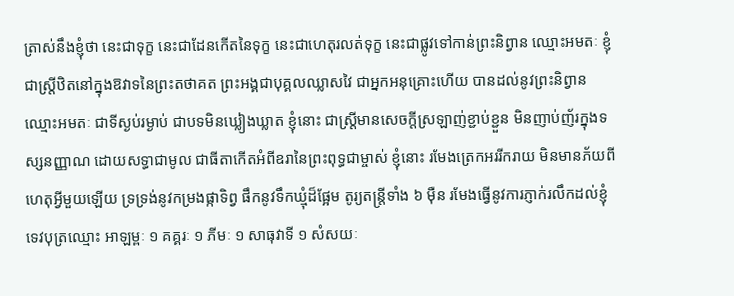ត្រាស់នឹងខ្ញុំថា នេះជាទុក្ខ នេះជាដែនកើតនៃទុក្ខ នេះជាហេតុរលត់ទុក្ខ នេះជាផ្លូវទៅកាន់ព្រះនិព្វាន ឈ្មោះអមតៈ ខ្ញុំជាស្ត្រីឋិតនៅក្នុងឱវាទនៃព្រះតថាគត ព្រះអង្គជាបុគ្គលឈ្លាសវៃ ជាអ្នកអនុគ្រោះហើយ បានដល់នូវព្រះនិព្វាន ឈ្មោះអមតៈ ជាទីស្ងប់រម្ងាប់ ជាបទមិនឃ្លៀងឃ្លាត ខ្ញុំនោះ ជាស្ត្រីមានសេចកី្តស្រឡាញ់ខ្ជាប់ខ្ជួន មិនញាប់ញ័រក្នុងទស្សនញ្ញាណ ដោយសទ្ធាជាមូល ជាធីតាកើតអំពីឧរានៃព្រះពុទ្ធជាម្ចាស់ ខ្ញុំនោះ រមែងត្រេកអររីករាយ មិនមានភ័យពីហេតុអី្វមួយឡើយ ទ្រទ្រង់នូវកម្រងផ្កាទិព្វ ផឹកនូវទឹកឃ្មុំដ៏ផ្អែម តូរ្យតន្ត្រីទាំង ៦ ម៉ឺន រមែងធ្វើនូវការភ្ញាក់រលឹកដល់ខ្ញុំ ទេវបុត្រឈ្មោះ អាឡម្ពៈ ១ គគ្គរៈ ១ ភីមៈ ១ សាធុវាទី ១ សំសយៈ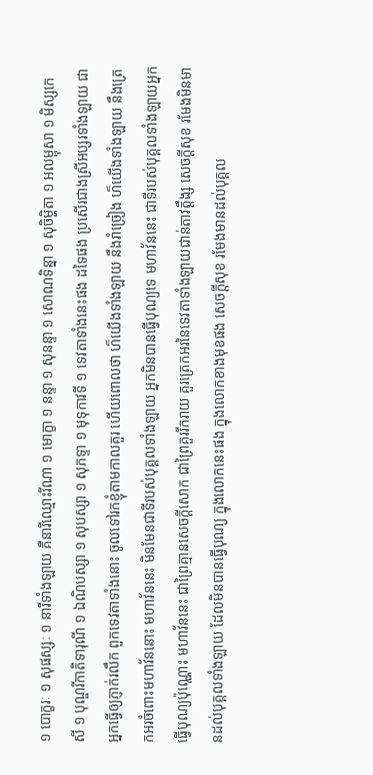១ បោក្ខរៈ ១ សុផស្សៈ ១ នារីទាំងឡាយ គឺនារីឈ្មោះរីណា ១ មោក្ខា ១ នន្ទា ១ សុនន្ទា ១ សោណទិន្នា ១ សុចិម្ហិតា ១ អលម្ពុសា ១ មិស្សកេសី ១ បុណ្ឌរីកាតិទារុណី ១ ឯណិបស្សា ១ សុបស្សា ១ សុភទ្ទា ១ មុទុកាវទី ១ ទេវតាទាំងនេះផង ដទៃផង ប្រសើរជាងស្រីអប្សរទាំងឡាយ ជាអ្នកធ្វើឲ្យភ្ញាក់រលឹក ពួកទេវតាទាំងនោះ ចូលទៅរកខ្ញុំតាមកាលគួរ ហើយពោលថា ហ៏យើងទាំងឡាយ នឹងរាំច្រៀង ហ៏យើងទាំងឡាយ នឹងត្រេកអរចំពោះមហាវ័ននោះ មហាវ័ននេះ មិនមែនជាទីរបស់បុគ្គលទាំងឡាយ អ្នកមិនបានធ្វើបុណ្យទេ មហាវ័ននេះ ជាទីរបស់បុគ្គលទាំងឡាយអ្នកធ្វើបុណ្យប៉ុណ្ណោះ មហាវ័ននេះ ជាព្រៃគ្មានសេចកី្តសោក ជាព្រៃគួររីករាយ គួរត្រេកអរនៃទេវតាទាំងឡាយជាន់តាវត្តឹង្ស សេចកី្តសុខ រមែងមិនមានដល់បុគ្គលទាំងឡាយ ដែលមិនបានធ្វើបុណ្យ ក្នុងលោកនេះផង ក្នុងលោកខាងមុខផង សេចកី្តសុខ រមែងមានដល់បុគ្គល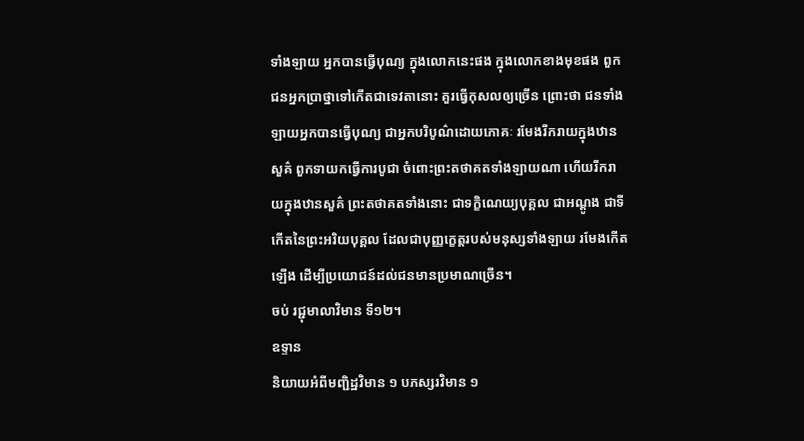ទាំងឡាយ អ្នកបានធ្វើបុណ្យ ក្នុងលោកនេះផង ក្នុងលោកខាងមុខផង ពួកជនអ្នកប្រាថ្នាទៅកើតជាទេវតានោះ គួរធ្វើកុសលឲ្យច្រើន ព្រោះថា ជនទាំងឡាយអ្នកបានធ្វើបុណ្យ ជាអ្នកបរិបូណ៌ដោយភោគៈ រមែងរីករាយក្នុងឋានសួគ៌ ពួកទាយកធ្វើការបូជា ចំពោះព្រះតថាគតទាំងឡាយណា ហើយរីករាយក្នុងឋានសួគ៌ ព្រះតថាគតទាំងនោះ ជាទក្ខិណេយ្យបុគ្គល ជាអណ្តូង ជាទីកើតនៃព្រះអរិយបុគ្គល ដែលជាបុញ្ញក្ខេត្តរបស់មនុស្សទាំងឡាយ រមែងកើតឡើង ដើម្បីប្រយោជន៍ដល់ជនមានប្រមាណច្រើន។
ចប់ រជ្ជុមាលាវិមាន ទី១២។
ឧទ្ទាន
និយាយអំពីមញ្ជិដ្ឋវិមាន ១ បភស្សរវិមាន ១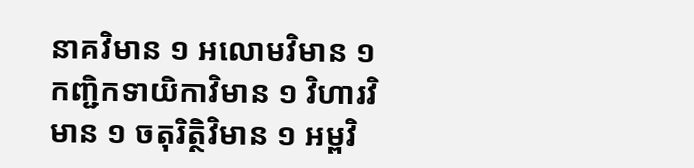នាគវិមាន ១ អលោមវិមាន ១ កញ្ជិកទាយិកាវិមាន ១ វិហារវិមាន ១ ចតុរិតិ្ថវិមាន ១ អម្ពវិ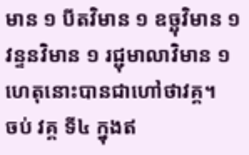មាន ១ បីតវិមាន ១ ឧច្ឆុវិមាន ១ វន្ទនវិមាន ១ រជ្ជុមាលាវិមាន ១ ហេតុនោះបានជាហៅថាវគ្គ។
ចប់ វគ្គ ទី៤ ក្នុងឥ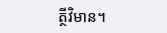ត្ថីវិមាន។